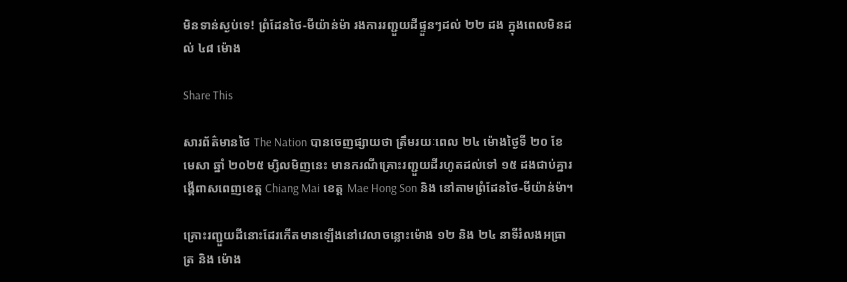មិនទាន់ស្ងប់ទេ! ព្រំដែនថៃ-មីយ៉ាន់ម៉ា រងការរញ្ជួយដីផ្ទួនៗដល់ ២២ ដង ក្នុងពេលមិនដល់ ៤៨ ម៉ោង

Share This

សារព័ត៌មានថៃ The Nation បានចេញផ្សាយថា ត្រឹមរយៈពេល ២៤ ម៉ោងថ្ងៃទី ២០ ខែមេសា ឆ្នាំ ២០២៥ ម្សិលមិញនេះ មានករណីគ្រោះរញ្ជួយដីរហូតដល់ទៅ ១៥ ដងជាប់គ្នារង្គើពាសពេញខេត្ត Chiang Mai ខេត្ត Mae Hong Son និង នៅតាមព្រំដែនថៃ-មីយ៉ាន់ម៉ា។

គ្រោះរញ្ជួយដីនោះដែរកើតមានឡើងនៅវេលាចន្លោះម៉ោង ១២ និង ២៤ នាទីរំលងអធ្រាត្រ និង ម៉ោង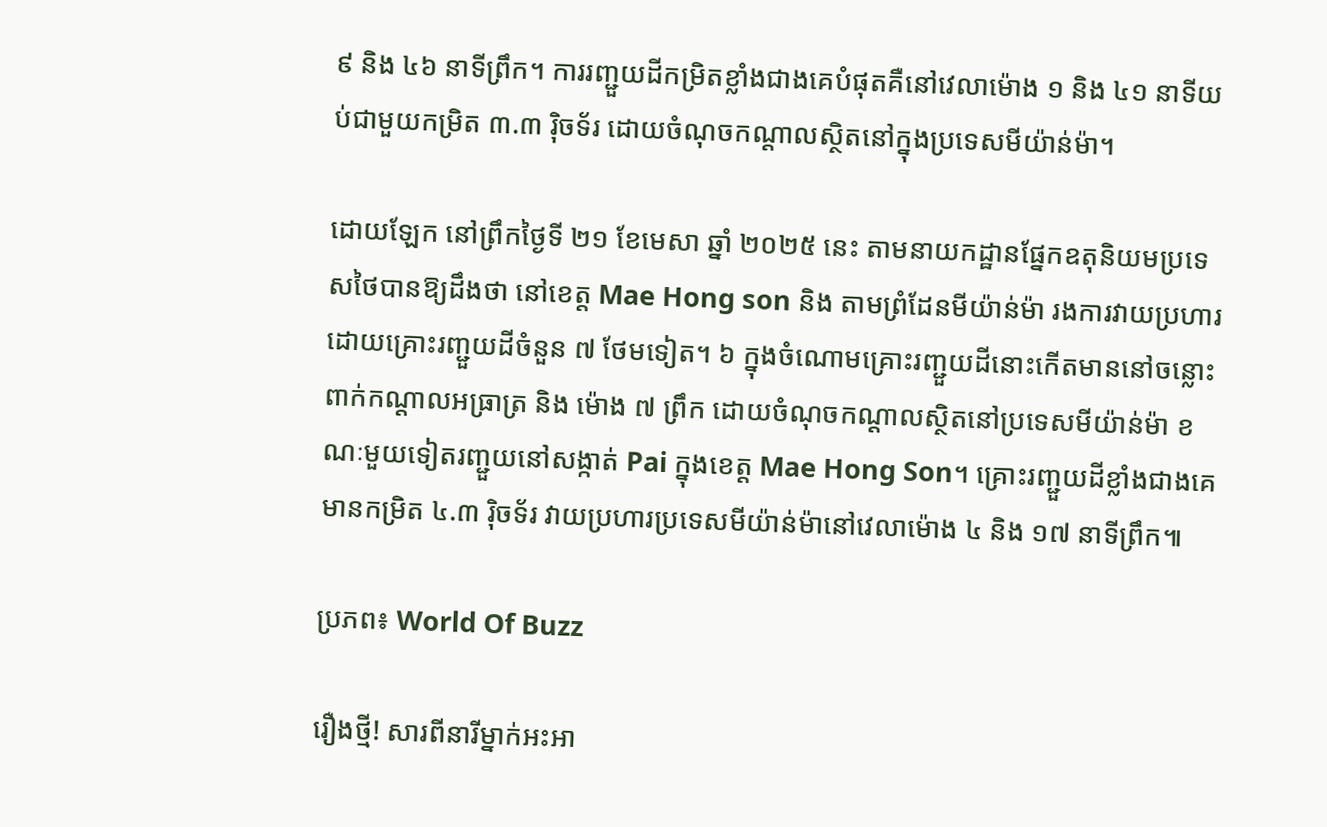៩ និង ៤៦ នាទីព្រឹក។ ការរញ្ជួយដីកម្រិតខ្លាំងជាងគេបំផុតគឺនៅវេលាម៉ោង ១ និង ៤១ នាទីយប់ជាមួយកម្រិត ៣.៣ រ៉ិចទ័រ ដោយចំណុចកណ្ដាលស្ថិតនៅក្នុងប្រទេសមីយ៉ាន់ម៉ា។

ដោយឡែក នៅព្រឹកថ្ងៃទី ២១ ខែមេសា ឆ្នាំ ២០២៥ នេះ តាមនាយកដ្ឋានផ្នែកឧតុនិយមប្រទេសថៃបានឱ្យដឹងថា នៅខេត្ត Mae Hong son និង តាមព្រំដែនមីយ៉ាន់ម៉ា រងការវាយប្រហារដោយគ្រោះរញ្ជួយដីចំនួន ៧ ថែមទៀត។ ៦ ក្នុងចំណោមគ្រោះរញ្ជួយដីនោះកើតមាននៅចន្លោះពាក់កណ្ដាលអធ្រាត្រ និង ម៉ោង ៧ ព្រឹក ដោយចំណុចកណ្ដាលស្ថិតនៅប្រទេសមីយ៉ាន់ម៉ា ខណៈមួយទៀតរញ្ជួយនៅសង្កាត់ Pai ក្នុងខេត្ត Mae Hong Son។ គ្រោះរញ្ជួយដីខ្លាំងជាងគេមានកម្រិត ៤.៣ រ៉ិចទ័រ វាយប្រហារប្រទេសមីយ៉ាន់ម៉ានៅវេលាម៉ោង ៤ និង ១៧ នាទីព្រឹក៕

ប្រភព៖ World Of Buzz

រឿងថ្មី! សារពីនារីម្នាក់អះអា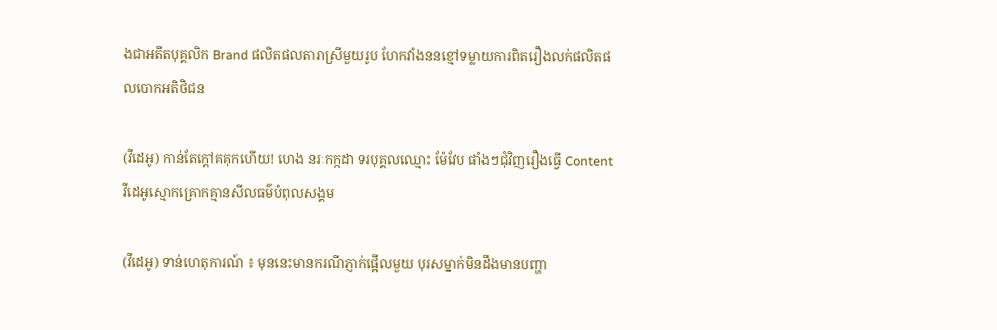ងជាអតីតបុគ្គលិក Brand ផលិតផលតារាស្រីមួយរូប ហែកវាំងននខ្មៅទម្លាយការពិតរឿងលក់ផលិតផលបោកអតិថិជន

(វីដេអូ) កាន់តែក្ដៅគគុកហើយ! ហេង នរៈកក្កដា ទរបុគ្គលឈ្មោះ ម៉ែវែប ផាំងៗជុំវិញរឿងធ្វើ Content វីដេអូស្មោកគ្រោកគ្មានសីលធម៌បំពុលសង្គម

(វីដេអូ) ទាន់ហេតុការណ៍ ៖ មុននេះមានករណីភ្ញាក់ផ្អើលមួយ បុរសម្នាក់មិនដឹងមានបញ្ហា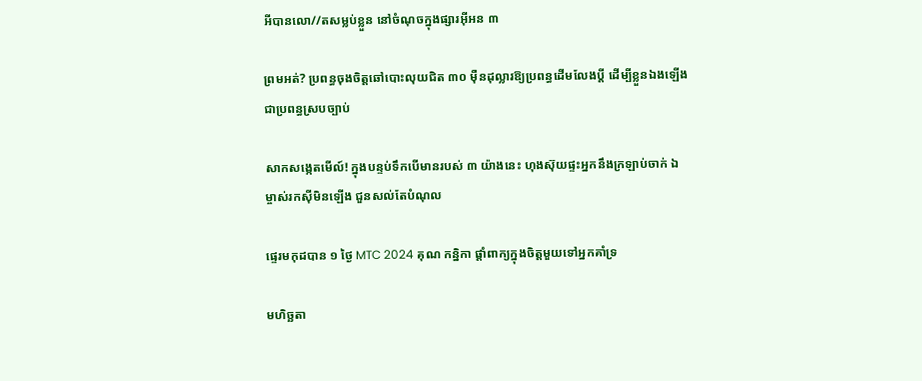អីបានលោ//តសម្លប់ខ្លួន នៅចំណុចក្នុងផ្សារអ៊ីអន ៣

ព្រមអត់? ប្រពន្ធចុងចិត្តឆៅបោះលុយជិត ៣០ ម៉ឺនដុល្លារឱ្យប្រពន្ធដើមលែងប្តី ដើម្បីខ្លួនឯងឡើងជាប្រពន្ធស្របច្បាប់

សាកសង្កេតមើល៍! ក្នុងបន្ទប់ទឹកបើមានរបស់ ៣ យ៉ាងនេះ ហុងស៊ុយផ្ទះអ្នកនឹងក្រឡាប់ចាក់ ឯម្ចាស់រកស៊ីមិនឡើង ជួនសល់តែបំណុល

ផ្ទេរមកុដបាន ១ ថ្ងៃ MTC 2024 គុណ កន្និកា ផ្ដាំពាក្យក្នុងចិត្តមួយទៅអ្នកគាំទ្រ

មហិច្ឆតា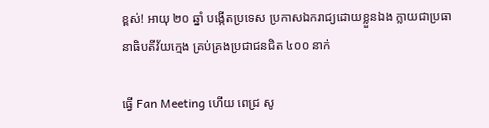ខ្ពស់! អាយុ ២០ ឆ្នាំ បង្កើតប្រទេស ប្រកាសឯករាជ្យដោយខ្លួនឯង ក្លាយជាប្រធានាធិបតីវ័យក្មេង គ្រប់គ្រងប្រជាជនជិត ៤០០ នាក់

ធ្វើ Fan Meeting ហើយ ពេជ្រ សូ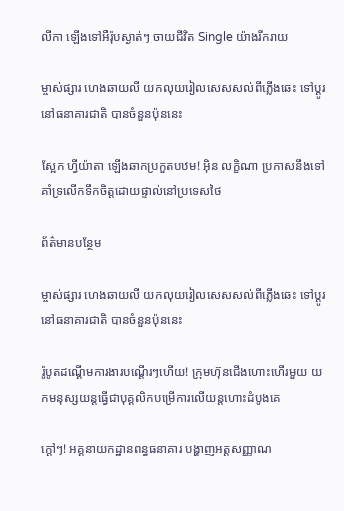លីកា ឡើងទៅអឺរ៉ុបស្ងាត់ៗ ចាយជីវិត Single យ៉ាងរីករាយ

ម្ចាស់ផ្សារ ហេងឆាយលី យកលុយរៀលសេសសល់ពីភ្លើងឆេះ ទៅប្ដូរនៅធនាគារជាតិ បានចំនួនប៉ុននេះ

ស្អែក ហ្វីយ៉ាតា ឡើងឆាកប្រកួតបឋម! អ៊ិន លក្ខិណា ប្រកាសនឹងទៅគាំទ្រលើកទឹកចិត្តដោយផ្ទាល់នៅប្រទេសថៃ

ព័ត៌មានបន្ថែម

ម្ចាស់ផ្សារ ហេងឆាយលី យកលុយរៀលសេសសល់ពីភ្លើងឆេះ ទៅប្ដូរនៅធនាគារជាតិ បានចំនួនប៉ុននេះ

រ៉ូបូតដណ្ដើមការងារបណ្ដើរៗហើយ! ក្រុមហ៊ុនជើងហោះហើរមួយ យកមនុស្សយន្តធ្វើជាបុគ្គលិកបម្រើការលើយន្តហោះដំបូងគេ

ក្ដៅៗ! អគ្គនាយកដ្ឋានពន្ធធនាគារ បង្ហាញអត្តសញ្ញាណ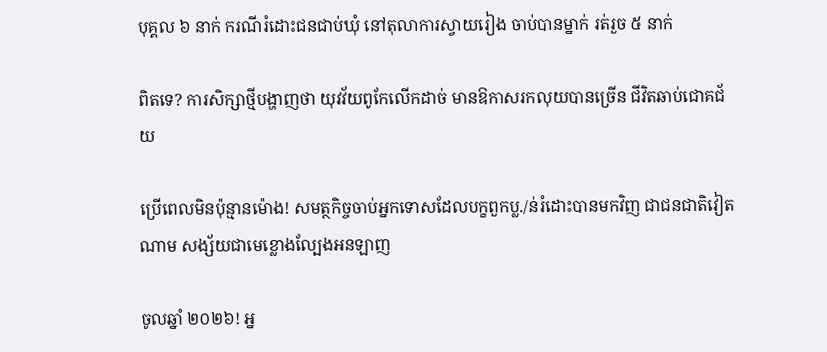បុគ្គល ៦ នាក់ ករណីរំដោះជនជាប់ឃុំ នៅតុលាការស្វាយរៀង ចាប់បានម្នាក់ រត់រួច ៥ នាក់

ពិតទេ? ការសិក្សាថ្មីបង្ហាញថា យុវវ័យពូកែលើកដាច់ មានឱកាសរកលុយបានច្រើន ជីវិតឆាប់ជោគជ័យ

ប្រើពេលមិនប៉ុន្មានម៉ោង! សមត្ថកិច្ចចាប់អ្នកទោសដែលបក្ខពួកប្ល./ន់រំដោះបានមកវិញ ជាជនជាតិវៀតណាម សង្ស័យជាមេខ្លោងល្បែងអនឡាញ

ចូលឆ្នាំ ២០២៦! អ្ន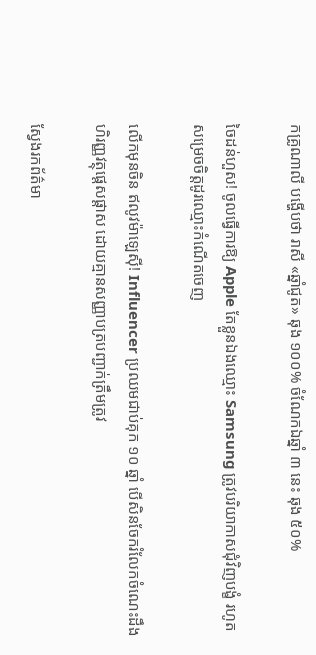កគ្រូណាលី បង្ហើបថា រាសី «ឆ្នាំជូត» ឆុង ១០០% ចំណែកឯឆ្នាំ ៣ នេះ ឆុង ៥០%

ចៃដន់ហួស! ចូលធ្វើការឱ្យ Apple តែខ្លួនឯងឈ្មោះ Samsung ត្រូវបរិយាកាសជុំវិញបង្ខំ រហូតសម្រេចចិត្តដូរឈ្មោះកំណើតចេញ

លើកមុនចិន ឥលូវម៉ាឡេស៊ី! Influencer ប្រឈមជាប់គុក ១០ ឆ្នាំ បើសិនចែករំលែកចំណេះដឹងហិរញ្ញវត្ថុផ្ដេសផ្ដាស ដោយគ្មានសញ្ញាបត្របញ្ជាក់ត្រឹមត្រូវ

ស្វែងរកព័ត៌មា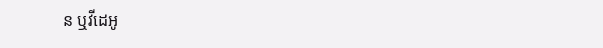ន ឬវីដេអូ